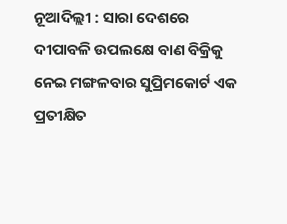ନୂଆଦିଲ୍ଲୀ : ସାରା ଦେଶରେ ଦୀପାବଳି ଉପଲକ୍ଷେ ବାଣ ବିକ୍ରିକୁ ନେଇ ମଙ୍ଗଳବାର ସୁପ୍ରିମକୋର୍ଟ ଏକ ପ୍ରତୀକ୍ଷିତ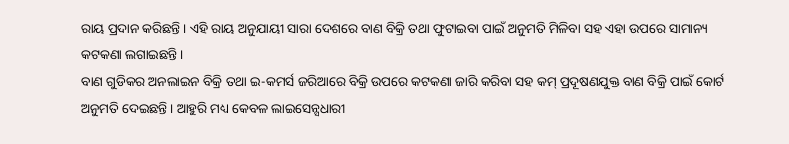ରାୟ ପ୍ରଦାନ କରିଛନ୍ତି । ଏହି ରାୟ ଅନୁଯାୟୀ ସାରା ଦେଶରେ ବାଣ ବିକ୍ରି ତଥା ଫୁଟାଇବା ପାଇଁ ଅନୁମତି ମିଳିବା ସହ ଏହା ଉପରେ ସାମାନ୍ୟ କଟକଣା ଲଗାଇଛନ୍ତି ।
ବାଣ ଗୁଡିକର ଅନଲାଇନ ବିକ୍ରି ତଥା ଇ-କମର୍ସ ଜରିଆରେ ବିକ୍ରି ଉପରେ କଟକଣା ଜାରି କରିବା ସହ କମ୍ ପ୍ରଦୂଷଣଯୁକ୍ତ ବାଣ ବିକ୍ରି ପାଇଁ କୋର୍ଟ ଅନୁମତି ଦେଇଛନ୍ତି । ଆହୁରି ମଧ୍ୟ କେବଳ ଲାଇସେନ୍ସଧାରୀ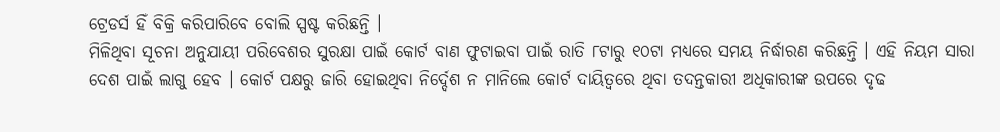ଟ୍ରେଡର୍ସ ହିଁ ବିକ୍ରି କରିପାରିବେ ବୋଲି ସ୍ପଷ୍ଟ କରିଛନ୍ତି ।
ମିଳିଥିବା ସୂଚନା ଅନୁଯାୟୀ ପରିବେଶର ସୁରକ୍ଷା ପାଇଁ କୋର୍ଟ ବାଣ ଫୁଟାଇବା ପାଇଁ ରାତି ୮ଟାରୁ ୧୦ଟା ମଧ୍ୟରେ ସମୟ ନିର୍ଦ୍ଧାରଣ କରିଛନ୍ତି । ଏହି ନିୟମ ସାରା ଦେଶ ପାଇଁ ଲାଗୁ ହେବ । କୋର୍ଟ ପକ୍ଷରୁ ଜାରି ହୋଇଥିବା ନିର୍ଦ୍ଦେଶ ନ ମାନିଲେ କୋର୍ଟ ଦାୟିତ୍ୱରେ ଥିବା ତଦନ୍ତକାରୀ ଅଧିକାରୀଙ୍କ ଉପରେ ଦୃଢ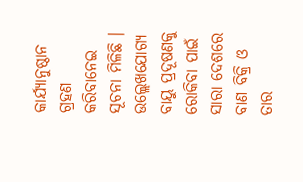କାର୍ଯ୍ୟାନୁଷ୍ଠାନ ଗ୍ରହଣ କରିବାନେଇ ସୂଚନା ମିଳିଛି ।
ଉଲ୍ଲେଖଯୋଗ୍ୟ ବାୟୁ ପ୍ରଦୂଷଣକୁ ରୋକିବା ପାଇଁ ସାରା ଦେଶରେ ବାଣ ବିକ୍ରି ଓ ତାର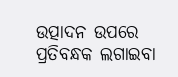ଉତ୍ପାଦନ ଉପରେ ପ୍ରତିବନ୍ଧକ ଲଗାଇବା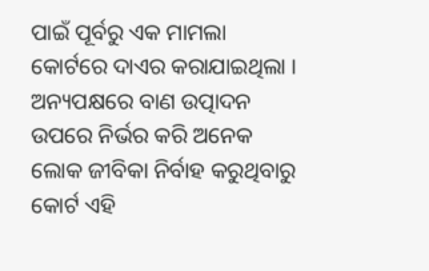ପାଇଁ ପୂର୍ବରୁ ଏକ ମାମଲା କୋର୍ଟରେ ଦାଏର କରାଯାଇଥିଲା । ଅନ୍ୟପକ୍ଷରେ ବାଣ ଉତ୍ପାଦନ ଉପରେ ନିର୍ଭର କରି ଅନେକ ଲୋକ ଜୀବିକା ନିର୍ବାହ କରୁଥିବାରୁ କୋର୍ଟ ଏହି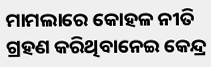ମାମଲାରେ କୋହଳ ନୀତି ଗ୍ରହଣ କରିଥିବାନେଇ କେନ୍ଦ୍ର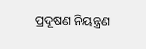ପ୍ରଦୂଷଣ ନିୟନ୍ତ୍ରଣ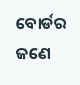ବୋର୍ଡର ଜଣେ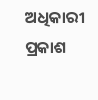ଅଧିକାରୀ ପ୍ରକାଶ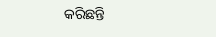କରିଛନ୍ତି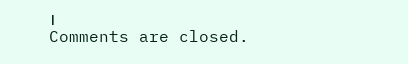।
Comments are closed.